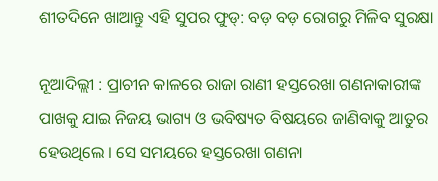ଶୀତଦିନେ ଖାଆନ୍ତୁ ଏହି ସୁପର ଫୁଡ୍‌: ବଡ଼ ବଡ଼ ରୋଗରୁ ମିଳିବ ସୁରକ୍ଷା

ନୂଆଦିଲ୍ଲୀ : ପ୍ରାଚୀନ କାଳରେ ରାଜା ରାଣୀ ହସ୍ତରେଖା ଗଣନାକାରୀଙ୍କ ପାଖକୁ ଯାଇ ନିଜୟ ଭାଗ୍ୟ ଓ ଭବିଷ୍ୟତ ବିଷୟରେ ଜାଣିବାକୁ ଆତୁର ହେଉଥିଲେ । ସେ ସମୟରେ ହସ୍ତରେଖା ଗଣନା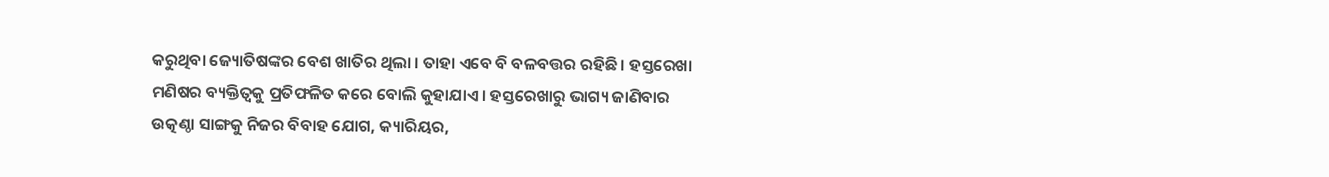କରୁଥିବା ଜ୍ୟୋତିଷଙ୍କର ବେଶ ଖାତିର ଥିଲା । ତାହା ଏବେ ବି ବଳବତ୍ତର ରହିଛି । ହସ୍ତରେଖା ମଣିଷର ବ୍ୟକ୍ତିତ୍ୱକୁ ପ୍ରତିଫଳିତ କରେ ବୋଲି କୁହାଯାଏ । ହସ୍ତରେଖାରୁ ଭାଗ୍ୟ ଜାଣିବାର ଉତ୍କଣ୍ଠା ସାଙ୍ଗକୁ ନିଜର ବିବାହ ଯୋଗ, କ୍ୟାରିୟର,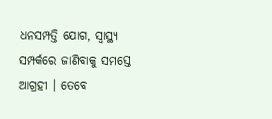ଧନସମ୍ପତ୍ତି ଯୋଗ, ସ୍ୱାସ୍ଥ୍ୟ ସମ୍ପର୍କରେ ଜାଣିବାକୁ ସମସ୍ତେ ଆଗ୍ରହୀ । ତେବେ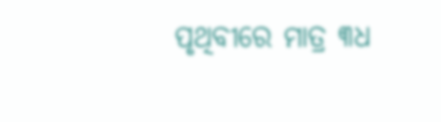ପୃଥିବୀରେ ମାତ୍ର ୩ଧ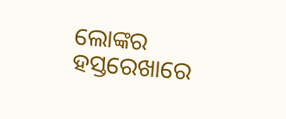ଲୋଙ୍କର ହସ୍ତରେଖାରେ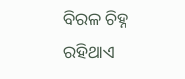ବିରଳ ଚିହ୍ନ ରହିଥାଏ